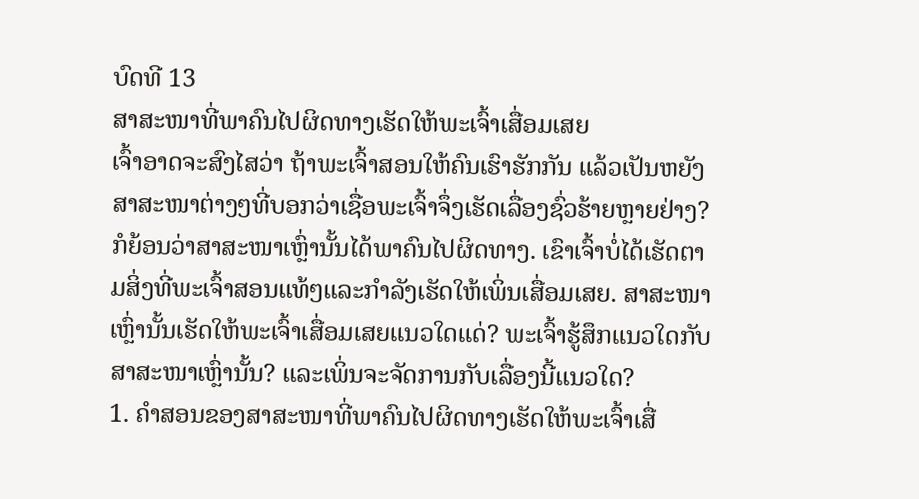ບົດທີ 13
ສາສະໜາທີ່ພາຄົນໄປຜິດທາງເຮັດໃຫ້ພະເຈົ້າເສື່ອມເສຍ
ເຈົ້າອາດຈະສົງໄສວ່າ ຖ້າພະເຈົ້າສອນໃຫ້ຄົນເຮົາຮັກກັນ ແລ້ວເປັນຫຍັງສາສະໜາຕ່າງໆທີ່ບອກວ່າເຊື່ອພະເຈົ້າຈຶ່ງເຮັດເລື່ອງຊົ່ວຮ້າຍຫຼາຍຢ່າງ? ກໍຍ້ອນວ່າສາສະໜາເຫຼົ່ານັ້ນໄດ້ພາຄົນໄປຜິດທາງ. ເຂົາເຈົ້າບໍ່ໄດ້ເຮັດຕາມສິ່ງທີ່ພະເຈົ້າສອນແທ້ໆແລະກຳລັງເຮັດໃຫ້ເພິ່ນເສື່ອມເສຍ. ສາສະໜາເຫຼົ່ານັ້ນເຮັດໃຫ້ພະເຈົ້າເສື່ອມເສຍແນວໃດແດ່? ພະເຈົ້າຮູ້ສຶກແນວໃດກັບສາສະໜາເຫຼົ່ານັ້ນ? ແລະເພິ່ນຈະຈັດການກັບເລື່ອງນີ້ແນວໃດ?
1. ຄຳສອນຂອງສາສະໜາທີ່ພາຄົນໄປຜິດທາງເຮັດໃຫ້ພະເຈົ້າເສື່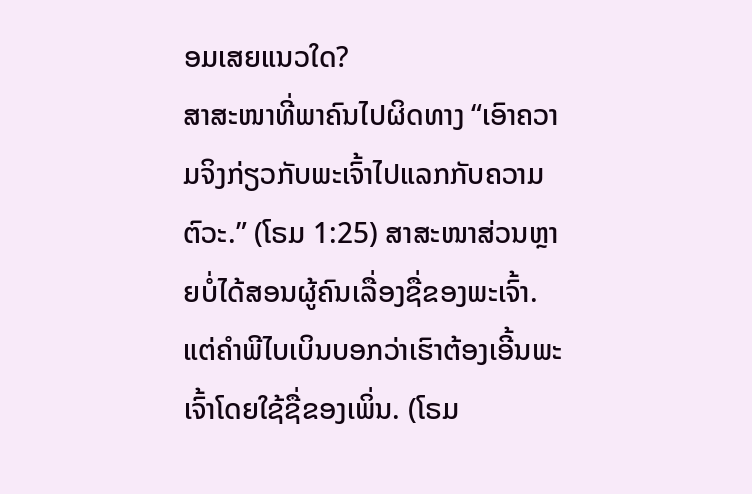ອມເສຍແນວໃດ?
ສາສະໜາທີ່ພາຄົນໄປຜິດທາງ “ເອົາຄວາມຈິງກ່ຽວກັບພະເຈົ້າໄປແລກກັບຄວາມຕົວະ.” (ໂຣມ 1:25) ສາສະໜາສ່ວນຫຼາຍບໍ່ໄດ້ສອນຜູ້ຄົນເລື່ອງຊື່ຂອງພະເຈົ້າ. ແຕ່ຄຳພີໄບເບິນບອກວ່າເຮົາຕ້ອງເອີ້ນພະເຈົ້າໂດຍໃຊ້ຊື່ຂອງເພິ່ນ. (ໂຣມ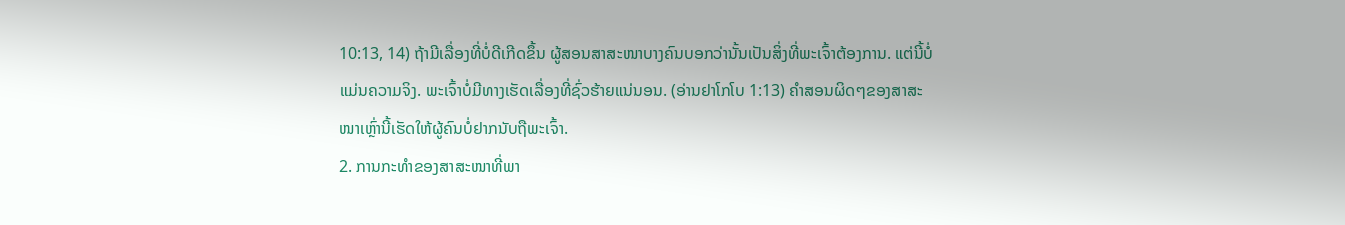10:13, 14) ຖ້າມີເລື່ອງທີ່ບໍ່ດີເກີດຂຶ້ນ ຜູ້ສອນສາສະໜາບາງຄົນບອກວ່ານັ້ນເປັນສິ່ງທີ່ພະເຈົ້າຕ້ອງການ. ແຕ່ນີ້ບໍ່ແມ່ນຄວາມຈິງ. ພະເຈົ້າບໍ່ມີທາງເຮັດເລື່ອງທີ່ຊົ່ວຮ້າຍແນ່ນອນ. (ອ່ານຢາໂກໂບ 1:13) ຄຳສອນຜິດໆຂອງສາສະໜາເຫຼົ່ານີ້ເຮັດໃຫ້ຜູ້ຄົນບໍ່ຢາກນັບຖືພະເຈົ້າ.
2. ການກະທຳຂອງສາສະໜາທີ່ພາ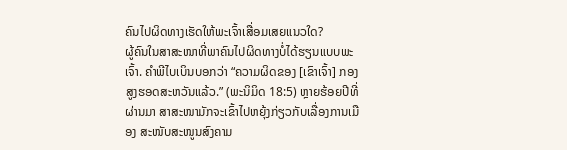ຄົນໄປຜິດທາງເຮັດໃຫ້ພະເຈົ້າເສື່ອມເສຍແນວໃດ?
ຜູ້ຄົນໃນສາສະໜາທີ່ພາຄົນໄປຜິດທາງບໍ່ໄດ້ຮຽນແບບພະເຈົ້າ. ຄຳພີໄບເບິນບອກວ່າ “ຄວາມຜິດຂອງ [ເຂົາເຈົ້າ] ກອງສູງຮອດສະຫວັນແລ້ວ.” (ພະນິມິດ 18:5) ຫຼາຍຮ້ອຍປີທີ່ຜ່ານມາ ສາສະໜາມັກຈະເຂົ້າໄປຫຍຸ້ງກ່ຽວກັບເລື່ອງການເມືອງ ສະໜັບສະໜູນສົງຄາມ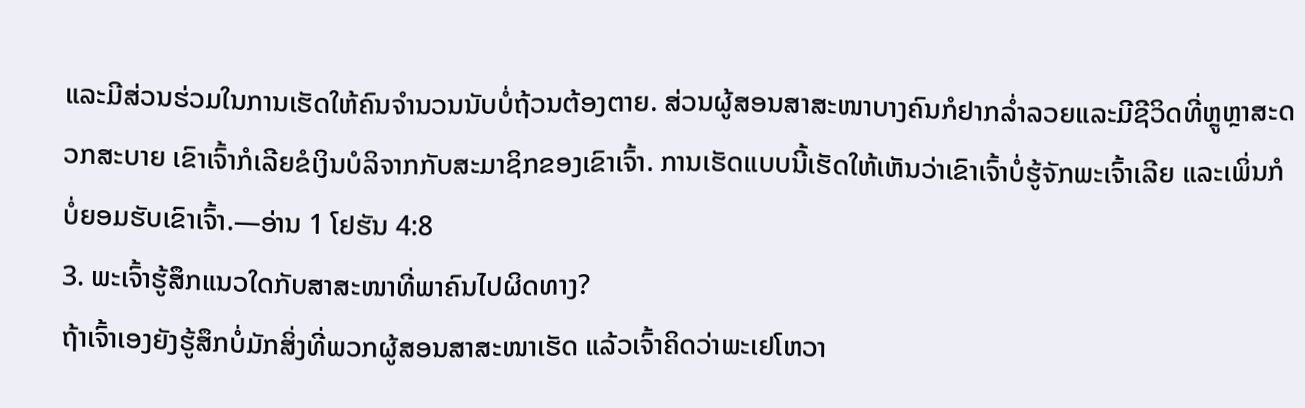ແລະມີສ່ວນຮ່ວມໃນການເຮັດໃຫ້ຄົນຈຳນວນນັບບໍ່ຖ້ວນຕ້ອງຕາຍ. ສ່ວນຜູ້ສອນສາສະໜາບາງຄົນກໍຢາກລ່ຳລວຍແລະມີຊີວິດທີ່ຫຼູຫຼາສະດວກສະບາຍ ເຂົາເຈົ້າກໍເລີຍຂໍເງິນບໍລິຈາກກັບສະມາຊິກຂອງເຂົາເຈົ້າ. ການເຮັດແບບນີ້ເຮັດໃຫ້ເຫັນວ່າເຂົາເຈົ້າບໍ່ຮູ້ຈັກພະເຈົ້າເລີຍ ແລະເພິ່ນກໍບໍ່ຍອມຮັບເຂົາເຈົ້າ.—ອ່ານ 1 ໂຢຮັນ 4:8
3. ພະເຈົ້າຮູ້ສຶກແນວໃດກັບສາສະໜາທີ່ພາຄົນໄປຜິດທາງ?
ຖ້າເຈົ້າເອງຍັງຮູ້ສຶກບໍ່ມັກສິ່ງທີ່ພວກຜູ້ສອນສາສະໜາເຮັດ ແລ້ວເຈົ້າຄິດວ່າພະເຢໂຫວາ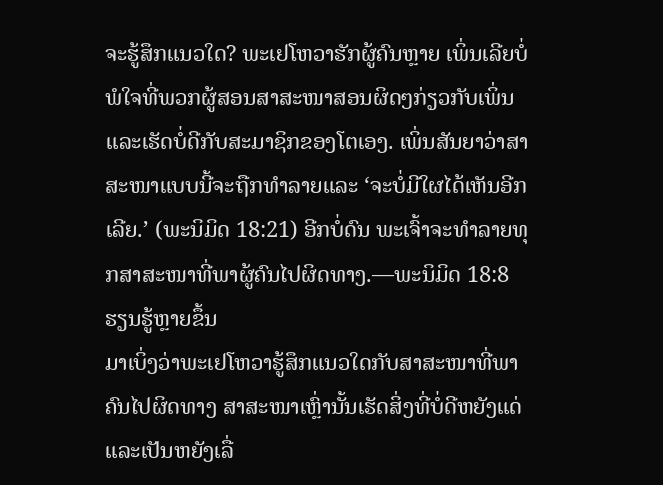ຈະຮູ້ສຶກແນວໃດ? ພະເຢໂຫວາຮັກຜູ້ຄົນຫຼາຍ ເພິ່ນເລີຍບໍ່ພໍໃຈທີ່ພວກຜູ້ສອນສາສະໜາສອນຜິດໆກ່ຽວກັບເພິ່ນແລະເຮັດບໍ່ດີກັບສະມາຊິກຂອງໂຕເອງ. ເພິ່ນສັນຍາວ່າສາສະໜາແບບນີ້ຈະຖືກທຳລາຍແລະ ‘ຈະບໍ່ມີໃຜໄດ້ເຫັນອີກເລີຍ.’ (ພະນິມິດ 18:21) ອີກບໍ່ດົນ ພະເຈົ້າຈະທຳລາຍທຸກສາສະໜາທີ່ພາຜູ້ຄົນໄປຜິດທາງ.—ພະນິມິດ 18:8
ຮຽນຮູ້ຫຼາຍຂຶ້ນ
ມາເບິ່ງວ່າພະເຢໂຫວາຮູ້ສຶກແນວໃດກັບສາສະໜາທີ່ພາຄົນໄປຜິດທາງ ສາສະໜາເຫຼົ່ານັ້ນເຮັດສິ່ງທີ່ບໍ່ດີຫຍັງແດ່ ແລະເປັນຫຍັງເລື່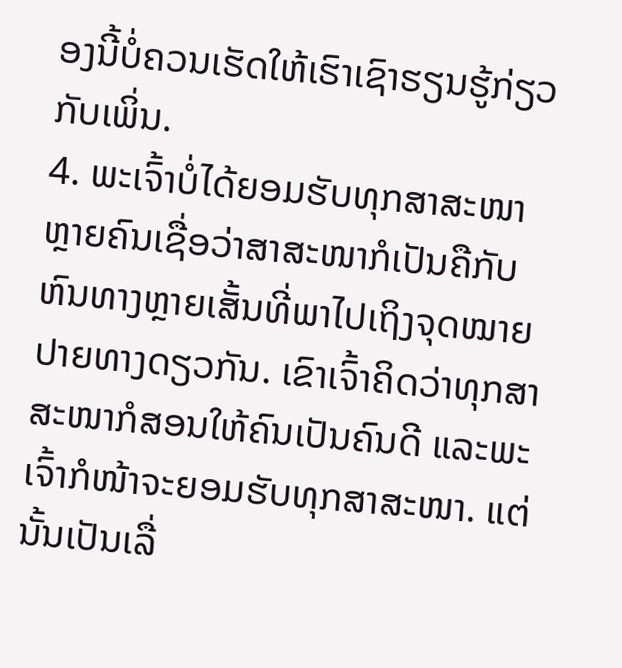ອງນີ້ບໍ່ຄວນເຮັດໃຫ້ເຮົາເຊົາຮຽນຮູ້ກ່ຽວກັບເພິ່ນ.
4. ພະເຈົ້າບໍ່ໄດ້ຍອມຮັບທຸກສາສະໜາ
ຫຼາຍຄົນເຊື່ອວ່າສາສະໜາກໍເປັນຄືກັບຫົນທາງຫຼາຍເສັ້ນທີ່ພາໄປເຖິງຈຸດໝາຍປາຍທາງດຽວກັນ. ເຂົາເຈົ້າຄິດວ່າທຸກສາສະໜາກໍສອນໃຫ້ຄົນເປັນຄົນດີ ແລະພະເຈົ້າກໍໜ້າຈະຍອມຮັບທຸກສາສະໜາ. ແຕ່ນັ້ນເປັນເລື່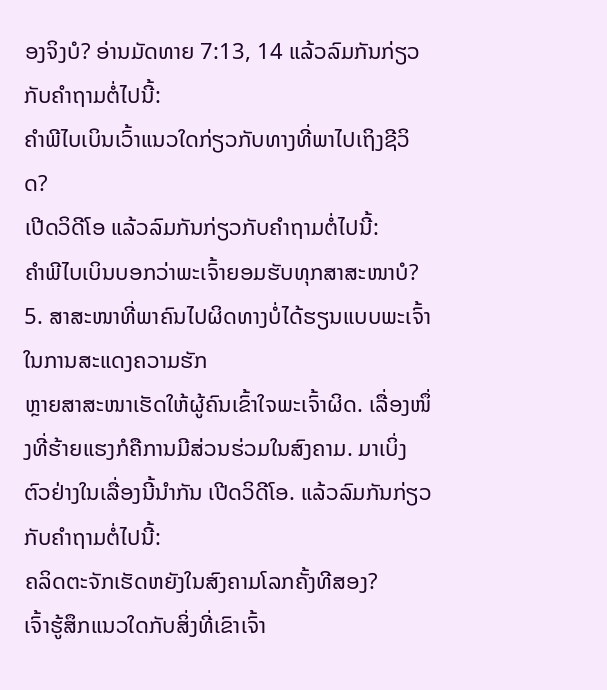ອງຈິງບໍ? ອ່ານມັດທາຍ 7:13, 14 ແລ້ວລົມກັນກ່ຽວກັບຄຳຖາມຕໍ່ໄປນີ້:
ຄຳພີໄບເບິນເວົ້າແນວໃດກ່ຽວກັບທາງທີ່ພາໄປເຖິງຊີວິດ?
ເປີດວິດີໂອ ແລ້ວລົມກັນກ່ຽວກັບຄຳຖາມຕໍ່ໄປນີ້:
ຄຳພີໄບເບິນບອກວ່າພະເຈົ້າຍອມຮັບທຸກສາສະໜາບໍ?
5. ສາສະໜາທີ່ພາຄົນໄປຜິດທາງບໍ່ໄດ້ຮຽນແບບພະເຈົ້າໃນການສະແດງຄວາມຮັກ
ຫຼາຍສາສະໜາເຮັດໃຫ້ຜູ້ຄົນເຂົ້າໃຈພະເຈົ້າຜິດ. ເລື່ອງໜຶ່ງທີ່ຮ້າຍແຮງກໍຄືການມີສ່ວນຮ່ວມໃນສົງຄາມ. ມາເບິ່ງຕົວຢ່າງໃນເລື່ອງນີ້ນຳກັນ ເປີດວິດີໂອ. ແລ້ວລົມກັນກ່ຽວກັບຄຳຖາມຕໍ່ໄປນີ້:
ຄລິດຕະຈັກເຮັດຫຍັງໃນສົງຄາມໂລກຄັ້ງທີສອງ?
ເຈົ້າຮູ້ສຶກແນວໃດກັບສິ່ງທີ່ເຂົາເຈົ້າ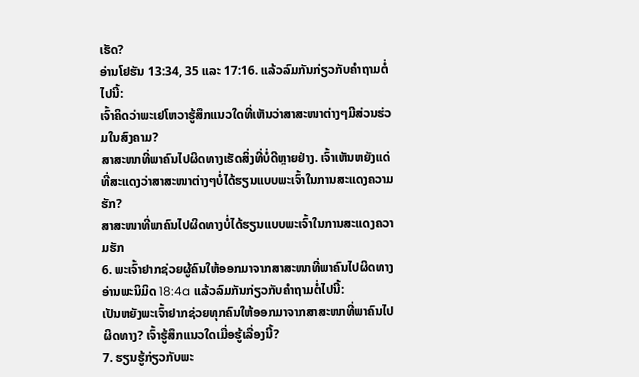ເຮັດ?
ອ່ານໂຢຮັນ 13:34, 35 ແລະ 17:16. ແລ້ວລົມກັນກ່ຽວກັບຄຳຖາມຕໍ່ໄປນີ້:
ເຈົ້າຄິດວ່າພະເຢໂຫວາຮູ້ສຶກແນວໃດທີ່ເຫັນວ່າສາສະໜາຕ່າງໆມີສ່ວນຮ່ວມໃນສົງຄາມ?
ສາສະໜາທີ່ພາຄົນໄປຜິດທາງເຮັດສິ່ງທີ່ບໍ່ດີຫຼາຍຢ່າງ. ເຈົ້າເຫັນຫຍັງແດ່ທີ່ສະແດງວ່າສາສະໜາຕ່າງໆບໍ່ໄດ້ຮຽນແບບພະເຈົ້າໃນການສະແດງຄວາມຮັກ?
ສາສະໜາທີ່ພາຄົນໄປຜິດທາງບໍ່ໄດ້ຮຽນແບບພະເຈົ້າໃນການສະແດງຄວາມຮັກ
6. ພະເຈົ້າຢາກຊ່ວຍຜູ້ຄົນໃຫ້ອອກມາຈາກສາສະໜາທີ່ພາຄົນໄປຜິດທາງ
ອ່ານພະນິມິດ 18:4a ແລ້ວລົມກັນກ່ຽວກັບຄຳຖາມຕໍ່ໄປນີ້:
ເປັນຫຍັງພະເຈົ້າຢາກຊ່ວຍທຸກຄົນໃຫ້ອອກມາຈາກສາສະໜາທີ່ພາຄົນໄປຜິດທາງ? ເຈົ້າຮູ້ສຶກແນວໃດເມື່ອຮູ້ເລື່ອງນີ້?
7. ຮຽນຮູ້ກ່ຽວກັບພະ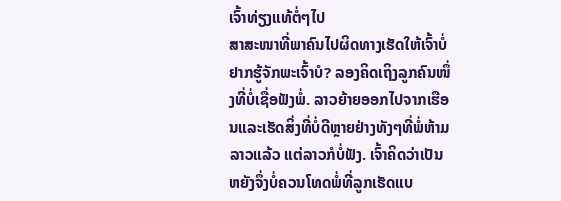ເຈົ້າທ່ຽງແທ້ຕໍ່ໆໄປ
ສາສະໜາທີ່ພາຄົນໄປຜິດທາງເຮັດໃຫ້ເຈົ້າບໍ່ຢາກຮູ້ຈັກພະເຈົ້າບໍ? ລອງຄິດເຖິງລູກຄົນໜຶ່ງທີ່ບໍ່ເຊື່ອຟັງພໍ່. ລາວຍ້າຍອອກໄປຈາກເຮືອນແລະເຮັດສິ່ງທີ່ບໍ່ດີຫຼາຍຢ່າງທັງໆທີ່ພໍ່ຫ້າມລາວແລ້ວ ແຕ່ລາວກໍບໍ່ຟັງ. ເຈົ້າຄິດວ່າເປັນຫຍັງຈຶ່ງບໍ່ຄວນໂທດພໍ່ທີ່ລູກເຮັດແບ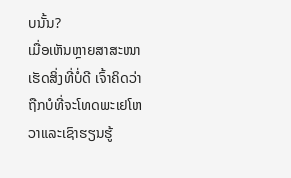ບນັ້ນ?
ເມື່ອເຫັນຫຼາຍສາສະໜາເຮັດສິ່ງທີ່ບໍ່ດີ ເຈົ້າຄິດວ່າຖືກບໍທີ່ຈະໂທດພະເຢໂຫວາແລະເຊົາຮຽນຮູ້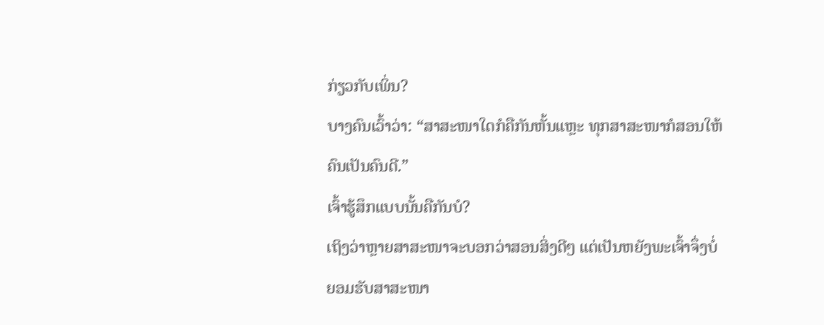ກ່ຽວກັບເພິ່ນ?
ບາງຄົນເວົ້າວ່າ: “ສາສະໜາໃດກໍຄືກັນຫັ້ນແຫຼະ ທຸກສາສະໜາກໍສອນໃຫ້ຄົນເປັນຄົນດີ.”
ເຈົ້າຮູ້ສຶກແບບນັ້ນຄືກັນບໍ?
ເຖິງວ່າຫຼາຍສາສະໜາຈະບອກວ່າສອນສິ່ງດີໆ ແຕ່ເປັນຫຍັງພະເຈົ້າຈຶ່ງບໍ່ຍອມຮັບສາສະໜາ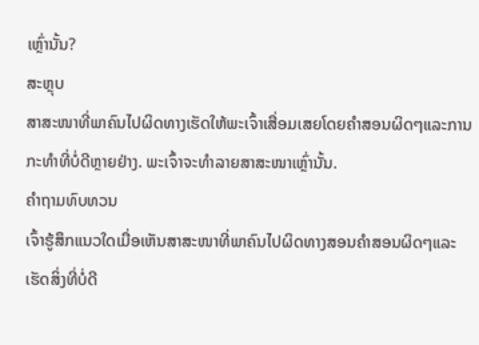ເຫຼົ່ານັ້ນ?
ສະຫຼຸບ
ສາສະໜາທີ່ພາຄົນໄປຜິດທາງເຮັດໃຫ້ພະເຈົ້າເສື່ອມເສຍໂດຍຄຳສອນຜິດໆແລະການກະທຳທີ່ບໍ່ດີຫຼາຍຢ່າງ. ພະເຈົ້າຈະທຳລາຍສາສະໜາເຫຼົ່ານັ້ນ.
ຄຳຖາມທົບທວນ
ເຈົ້າຮູ້ສຶກແນວໃດເມື່ອເຫັນສາສະໜາທີ່ພາຄົນໄປຜິດທາງສອນຄຳສອນຜິດໆແລະເຮັດສິ່ງທີ່ບໍ່ດີ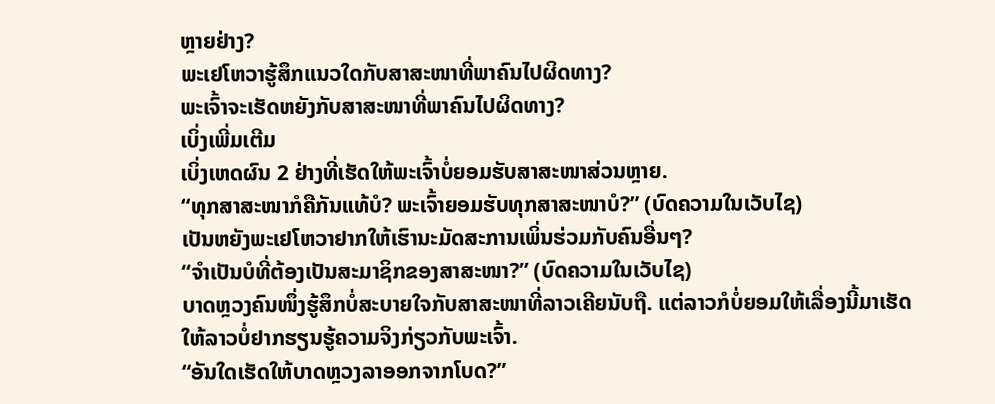ຫຼາຍຢ່າງ?
ພະເຢໂຫວາຮູ້ສຶກແນວໃດກັບສາສະໜາທີ່ພາຄົນໄປຜິດທາງ?
ພະເຈົ້າຈະເຮັດຫຍັງກັບສາສະໜາທີ່ພາຄົນໄປຜິດທາງ?
ເບິ່ງເພີ່ມເຕີມ
ເບິ່ງເຫດຜົນ 2 ຢ່າງທີ່ເຮັດໃຫ້ພະເຈົ້າບໍ່ຍອມຮັບສາສະໜາສ່ວນຫຼາຍ.
“ທຸກສາສະໜາກໍຄືກັນແທ້ບໍ? ພະເຈົ້າຍອມຮັບທຸກສາສະໜາບໍ?” (ບົດຄວາມໃນເວັບໄຊ)
ເປັນຫຍັງພະເຢໂຫວາຢາກໃຫ້ເຮົານະມັດສະການເພິ່ນຮ່ວມກັບຄົນອື່ນໆ?
“ຈຳເປັນບໍທີ່ຕ້ອງເປັນສະມາຊິກຂອງສາສະໜາ?” (ບົດຄວາມໃນເວັບໄຊ)
ບາດຫຼວງຄົນໜຶ່ງຮູ້ສຶກບໍ່ສະບາຍໃຈກັບສາສະໜາທີ່ລາວເຄີຍນັບຖື. ແຕ່ລາວກໍບໍ່ຍອມໃຫ້ເລື່ອງນີ້ມາເຮັດໃຫ້ລາວບໍ່ຢາກຮຽນຮູ້ຄວາມຈິງກ່ຽວກັບພະເຈົ້າ.
“ອັນໃດເຮັດໃຫ້ບາດຫຼວງລາອອກຈາກໂບດ?”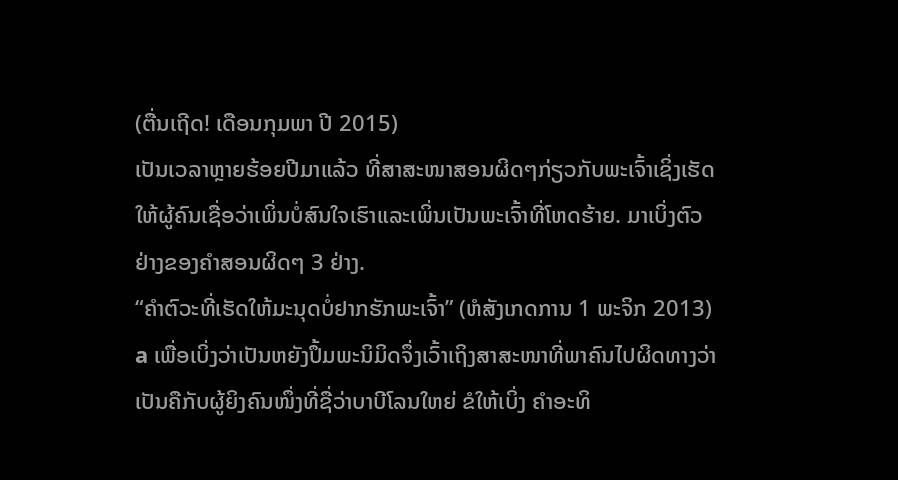(ຕື່ນເຖີດ! ເດືອນກຸມພາ ປີ 2015)
ເປັນເວລາຫຼາຍຮ້ອຍປີມາແລ້ວ ທີ່ສາສະໜາສອນຜິດໆກ່ຽວກັບພະເຈົ້າເຊິ່ງເຮັດໃຫ້ຜູ້ຄົນເຊື່ອວ່າເພິ່ນບໍ່ສົນໃຈເຮົາແລະເພິ່ນເປັນພະເຈົ້າທີ່ໂຫດຮ້າຍ. ມາເບິ່ງຕົວຢ່າງຂອງຄຳສອນຜິດໆ 3 ຢ່າງ.
“ຄຳຕົວະທີ່ເຮັດໃຫ້ມະນຸດບໍ່ຢາກຮັກພະເຈົ້າ” (ຫໍສັງເກດການ 1 ພະຈິກ 2013)
a ເພື່ອເບິ່ງວ່າເປັນຫຍັງປຶ້ມພະນິມິດຈຶ່ງເວົ້າເຖິງສາສະໜາທີ່ພາຄົນໄປຜິດທາງວ່າເປັນຄືກັບຜູ້ຍິງຄົນໜຶ່ງທີ່ຊື່ວ່າບາບີໂລນໃຫຍ່ ຂໍໃຫ້ເບິ່ງ ຄຳອະທິ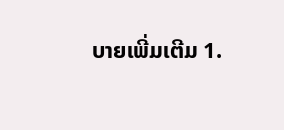ບາຍເພີ່ມເຕີມ 1.